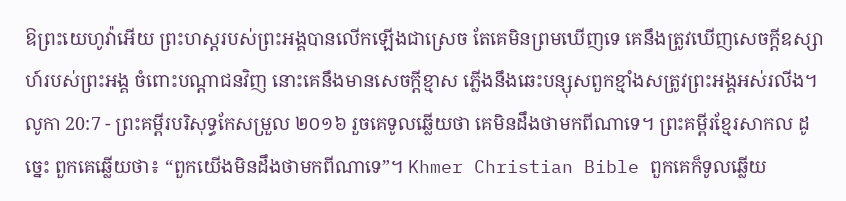ឱព្រះយេហូវ៉ាអើយ ព្រះហស្តរបស់ព្រះអង្គបានលើកឡើងជាស្រេច តែគេមិនព្រមឃើញទេ គេនឹងត្រូវឃើញសេចក្ដីឧស្សាហ៍របស់ព្រះអង្គ ចំពោះបណ្ដាជនវិញ នោះគេនឹងមានសេចក្ដីខ្មាស ភ្លើងនឹងឆេះបន្សុសពួកខ្មាំងសត្រូវព្រះអង្គអស់រលីង។
លូកា 20:7 - ព្រះគម្ពីរបរិសុទ្ធកែសម្រួល ២០១៦ រួចគេទូលឆ្លើយថា គេមិនដឹងថាមកពីណាទេ។ ព្រះគម្ពីរខ្មែរសាកល ដូច្នេះ ពួកគេឆ្លើយថា៖ “ពួកយើងមិនដឹងថាមកពីណាទេ”។ Khmer Christian Bible ពួកគេក៏ទូលឆ្លើយ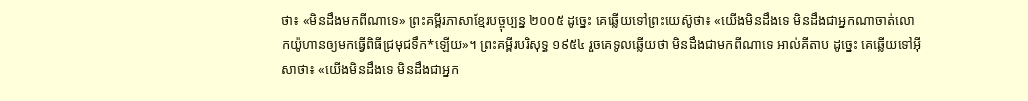ថា៖ «មិនដឹងមកពីណាទេ» ព្រះគម្ពីរភាសាខ្មែរបច្ចុប្បន្ន ២០០៥ ដូច្នេះ គេឆ្លើយទៅព្រះយេស៊ូថា៖ «យើងមិនដឹងទេ មិនដឹងជាអ្នកណាចាត់លោកយ៉ូហានឲ្យមកធ្វើពិធីជ្រមុជទឹក*ឡើយ»។ ព្រះគម្ពីរបរិសុទ្ធ ១៩៥៤ រួចគេទូលឆ្លើយថា មិនដឹងជាមកពីណាទេ អាល់គីតាប ដូច្នេះ គេឆ្លើយទៅអ៊ីសាថា៖ «យើងមិនដឹងទេ មិនដឹងជាអ្នក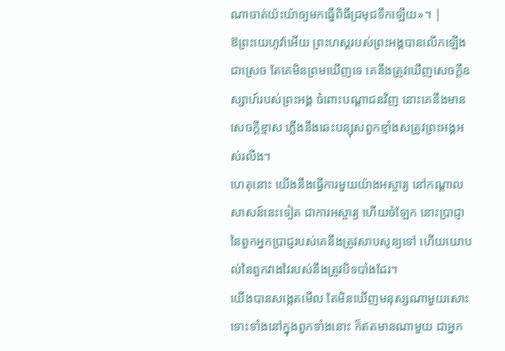ណាចាត់យ៉ះយ៉ាឲ្យមកធ្វើពិធីជ្រមុជទឹកឡើយ»។ |
ឱព្រះយេហូវ៉ាអើយ ព្រះហស្តរបស់ព្រះអង្គបានលើកឡើងជាស្រេច តែគេមិនព្រមឃើញទេ គេនឹងត្រូវឃើញសេចក្ដីឧស្សាហ៍របស់ព្រះអង្គ ចំពោះបណ្ដាជនវិញ នោះគេនឹងមានសេចក្ដីខ្មាស ភ្លើងនឹងឆេះបន្សុសពួកខ្មាំងសត្រូវព្រះអង្គអស់រលីង។
ហេតុនោះ យើងនឹងធ្វើការមួយយ៉ាងអស្ចារ្យ នៅកណ្ដាលសាសន៍នេះទៀត ជាការអស្ចារ្យ ហើយចំឡែក នោះប្រាជ្ញានៃពួកអ្នកប្រាជ្ញរបស់គេនឹងត្រូវសាបសូន្យទៅ ហើយយោបល់នៃពួកវាងវៃរបស់នឹងត្រូវបិទបាំងដែរ។
យើងបានសង្កេតមើល តែមិនឃើញមនុស្សណាមួយសោះ ទោះទាំងនៅក្នុងពួកទាំងនោះ ក៏ឥតមានណាមួយ ជាអ្នក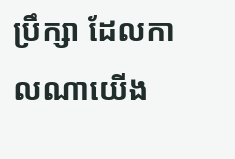ប្រឹក្សា ដែលកាលណាយើង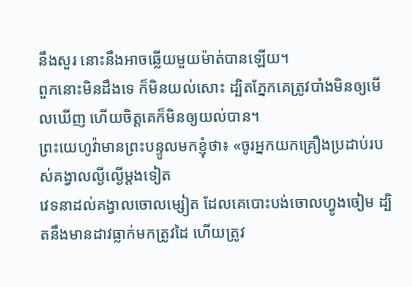នឹងសួរ នោះនឹងអាចឆ្លើយមួយម៉ាត់បានឡើយ។
ពួកនោះមិនដឹងទេ ក៏មិនយល់សោះ ដ្បិតភ្នែកគេត្រូវបាំងមិនឲ្យមើលឃើញ ហើយចិត្តគេក៏មិនឲ្យយល់បាន។
ព្រះយេហូវ៉ាមានព្រះបន្ទូលមកខ្ញុំថា៖ «ចូរអ្នកយកគ្រឿងប្រដាប់របស់គង្វាលល្ងីល្ងើម្តងទៀត
វេទនាដល់គង្វាលចោលម្សៀត ដែលគេបោះបង់ចោលហ្វូងចៀម ដ្បិតនឹងមានដាវធ្លាក់មកត្រូវដៃ ហើយត្រូវ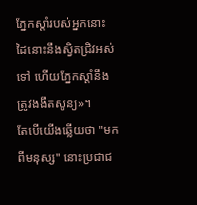ភ្នែកស្តាំរបស់អ្នកនោះ ដៃនោះនឹងស្វិតជ្រិវអស់ទៅ ហើយភ្នែកស្តាំនឹងត្រូវងងឹតសូន្យ»។
តែបើយើងឆ្លើយថា "មកពីមនុស្ស" នោះប្រជាជ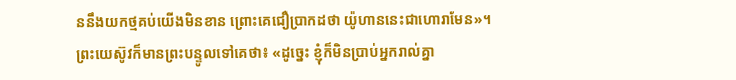ននឹងយកថ្មគប់យើងមិនខាន ព្រោះគេជឿប្រាកដថា យ៉ូហាននេះជាហោរាមែន»។
ព្រះយេស៊ូវក៏មានព្រះបន្ទូលទៅគេថា៖ «ដូច្នេះ ខ្ញុំក៏មិនប្រាប់អ្នករាល់គ្នា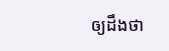ឲ្យដឹងថា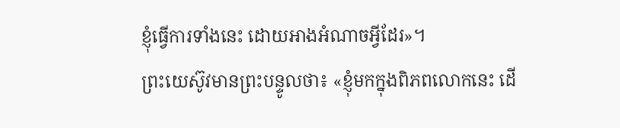ខ្ញុំធ្វើការទាំងនេះ ដោយអាងអំណាចអ្វីដែរ»។
ព្រះយេស៊ូវមានព្រះបន្ទូលថា៖ «ខ្ញុំមកក្នុងពិភពលោកនេះ ដើ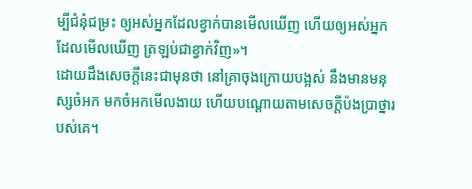ម្បីជំនុំជម្រះ ឲ្យអស់អ្នកដែលខ្វាក់បានមើលឃើញ ហើយឲ្យអស់អ្នកដែលមើលឃើញ ត្រឡប់ជាខ្វាក់វិញ»។
ដោយដឹងសេចក្តីនេះជាមុនថា នៅគ្រាចុងក្រោយបង្អស់ នឹងមានមនុស្សចំអក មកចំអកមើលងាយ ហើយបណ្តោយតាមសេចក្ដីប៉ងប្រាថ្នារបស់គេ។